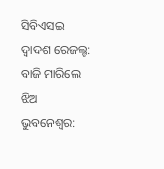ସିବିଏସଇ ଦ୍ୱାଦଶ ରେଜଲ୍ଟ: ବାଜି ମାରିଲେ ଝିଅ
ଭୁବନେଶ୍ୱର: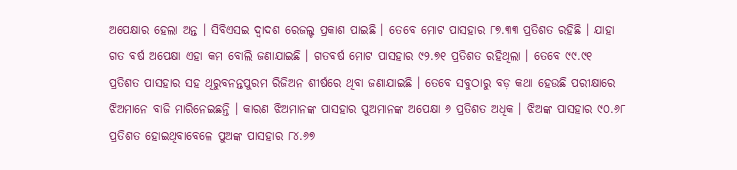ଅପେକ୍ଷାର ହେଲା ଅନ୍ତ । ସିବିଏସଇ ଦ୍ୱାଦଶ ରେଜଲ୍ଟ ପ୍ରକାଶ ପାଇଛି । ତେବେ ମୋଟ ପାସହାର ୮୭.୩୩ ପ୍ରତିଶତ ରହିଛି । ଯାହା ଗତ ବର୍ଷ ଅପେକ୍ଷା ଏହା କମ ବୋଲି ଜଣାଯାଇଛି । ଗତବର୍ଷ ମୋଟ ପାସହାର ୯୨.୭୧ ପ୍ରତିଶତ ରହିଥିଲା । ତେବେ ୯୯.୯୧ ପ୍ରତିଶତ ପାସହାର ସହ ଥିରୁବନନ୍ତପୁରମ ରିଜିଅନ ଶୀର୍ଷରେ ଥିବା ଜଣାଯାଇଛି । ତେବେ ସବୁଠାରୁ ବଡ଼ କଥା ହେଉଛି ପରୀକ୍ଷାରେ ଝିଅମାନେ ବାଜି ମାରିନେଇଛନ୍ତି । କାରଣ ଝିଅମାନଙ୍କ ପାସହାର ପୁଅମାନଙ୍କ ଅପେକ୍ଷା ୬ ପ୍ରତିଶତ ଅଧିକ । ଝିଅଙ୍କ ପାସହାର ୯୦.୬୮ ପ୍ରତିଶତ ହୋଇଥିବାବେଳେ ପୁଅଙ୍କ ପାସହାର ୮୪.୬୭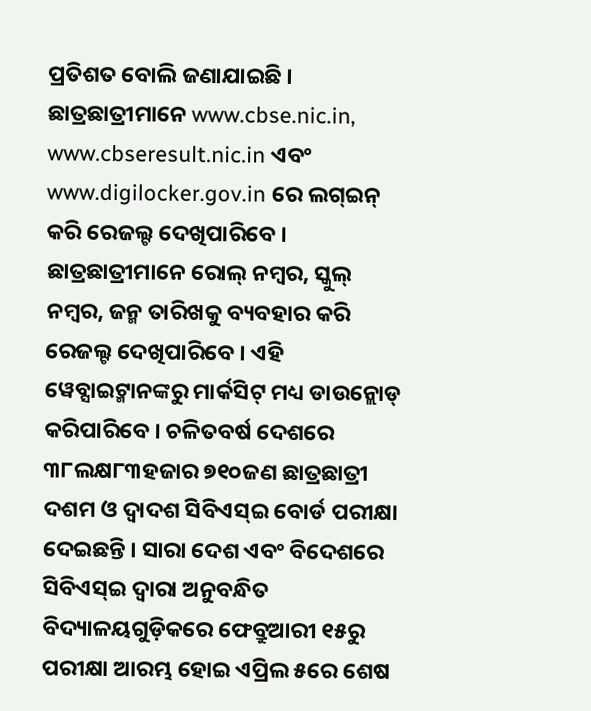ପ୍ରତିଶତ ବୋଲି ଜଣାଯାଇଛି । ଛାତ୍ରଛାତ୍ରୀମାନେ www.cbse.nic.in, www.cbseresult.nic.in ଏବଂ www.digilocker.gov.in ରେ ଲଗ୍ଇନ୍ କରି ରେଜଲ୍ଟ ଦେଖିପାରିବେ । ଛାତ୍ରଛାତ୍ରୀମାନେ ରୋଲ୍ ନମ୍ବର, ସ୍କୁଲ୍ ନମ୍ବର, ଜନ୍ମ ତାରିଖକୁ ବ୍ୟବହାର କରି ରେଜଲ୍ଟ ଦେଖିପାରିବେ । ଏହି ୱେବ୍ସାଇଟ୍ମାନଙ୍କରୁ ମାର୍କସିଟ୍ ମଧ୍ୟ ଡାଉନ୍ଲୋଡ୍ କରିପାରିବେ । ଚଳିତବର୍ଷ ଦେଶରେ ୩୮ଲକ୍ଷ୮୩ହଜାର ୭୧୦ଜଣ ଛାତ୍ରଛାତ୍ରୀ ଦଶମ ଓ ଦ୍ୱାଦଶ ସିବିଏସ୍ଇ ବୋର୍ଡ ପରୀକ୍ଷା ଦେଇଛନ୍ତି । ସାରା ଦେଶ ଏବଂ ବିଦେଶରେ ସିବିଏସ୍ଇ ଦ୍ବାରା ଅନୁବନ୍ଧିତ ବିଦ୍ୟାଳୟଗୁଡ଼ିକରେ ଫେବ୍ରୁଆରୀ ୧୫ରୁ ପରୀକ୍ଷା ଆରମ୍ଭ ହୋଇ ଏପ୍ରିଲ ୫ରେ ଶେଷ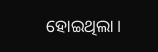ହୋଇଥିଲା।